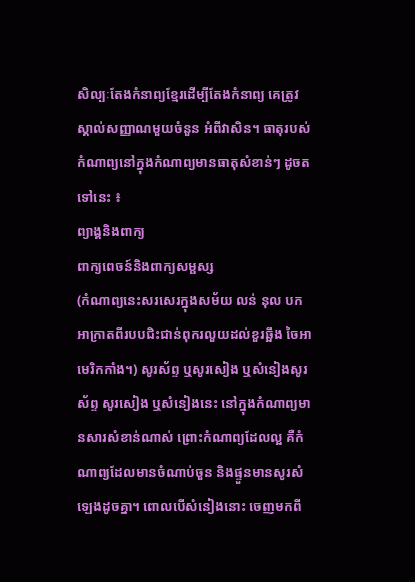សិល្បៈតែងកំនាព្យខ្មែរដើម្បីតែងកំនាព្យ គេត្រូវស្គាល់សញ្ញាណមួយចំនួន អំពីវាសិន។ ធាតុរបស់កំណាព្យនៅក្នុងកំណាព្យមានធាតុសំខាន់ៗ ដូចតទៅនេះ ៖
ព្យាង្គនិងពាក្យ
ពាក្យពេចន៍និងពាក្យសម្ផស្ស
(កំណាព្យនេះសរសេរក្នុងសម័យ លន់ នុល បកអាក្រាតពីរបបជិះជាន់ពុករលួយដល់ខួរឆ្អឹង ចៃអាមេរិកកាំង។) សូរស័ព្ទ ឬសូរសៀង ឬសំនៀងសូរស័ព្ទ សូរសៀង ឬសំនៀងនេះ នៅក្នុងកំណាព្យមានសារសំខាន់ណាស់ ព្រោះកំណាព្យដែលល្អ គឺកំណាព្យដែលមានចំណាប់ចួន និងផ្ទួនមានសូរសំឡេងដូចគ្នា។ ពោលបើសំនៀងនោះ ចេញមកពី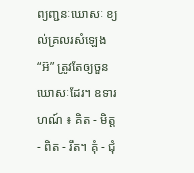ព្យញ្ជនៈឃោសៈ ខ្យល់គ្រលរសំឡេង “អ៊” ត្រូវតែឲ្យចួនឃោសៈដែរ។ ឧទារហណ៍ ៖ គិត - មិត្ត - ពិត - រឹត។ គុំ - ជុំ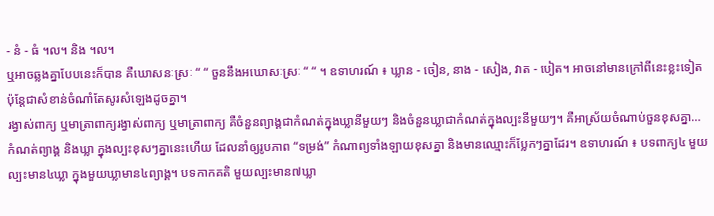- នំ - ធំ ។ល។ និង ។ល។
ឬអាចឆ្លងគ្នាបែបនេះក៏បាន គឺឃោសនៈស្រៈ “ “ ចួននឹងអឃោសៈស្រៈ “ “ ។ ឧទាហរណ៍ ៖ ឃ្លាន - ចៀន, នាង - សៀង, វាត - បៀត។ អាចនៅមានក្រៅពីនេះខ្លះទៀត ប៉ុន្តែជាសំខាន់ចំណាំតែសូរសំឡេងដូចគ្នា។
រង្វាស់ពាក្យ ឬមាត្រាពាក្យរង្វាស់ពាក្យ ឬមាត្រាពាក្យ គឺចំនួនព្យាង្គជាកំណត់ក្នុងឃ្លានីមួយៗ និងចំនួនឃ្លាជាកំណត់ក្នុងល្បះនីមួយៗ។ គឺអាស្រ័យចំណាប់ចួនខុសគ្នា… កំណត់ព្យាង្គ និងឃ្លា ក្នុងល្បះខុសៗគ្នានេះហើយ ដែលនាំឲ្យរូបភាព “ទម្រង់” កំណាព្យទាំងឡាយខុសគ្នា និងមានឈ្មោះក៏ប្លែកៗគ្នាដែរ។ ឧទាហរណ៍ ៖ បទពាក្យ៤ មួយល្បះមាន៤ឃ្លា ក្នុងមួយឃ្លាមាន៤ព្យាង្គ។ បទកាកគតិ មួយល្បះមាន៧ឃ្លា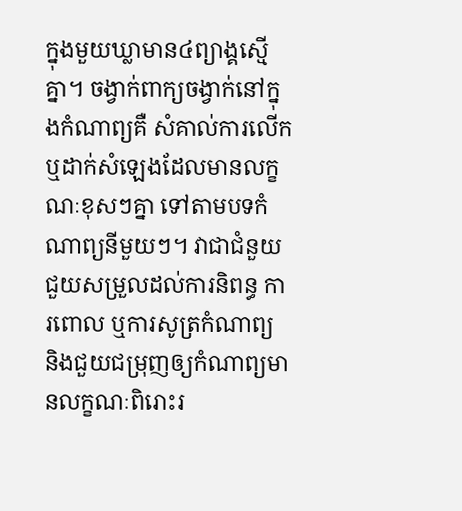ក្នុងមួយឃ្លាមាន៤ព្យាង្គស្មើគ្នា។ ចង្វាក់ពាក្យចង្វាក់នៅក្នុងកំណាព្យគឺ សំគាល់ការលើក ឬដាក់សំឡេងដែលមានលក្ខណៈខុសៗគ្នា ទៅតាមបទកំណាព្យនីមួយៗ។ វាជាជំនួយជួយសម្រួលដល់ការនិពន្ធ ការពោល ឬការសូត្រកំណាព្យ និងជួយជម្រុញឲ្យកំណាព្យមានលក្ខណៈពិរោះរ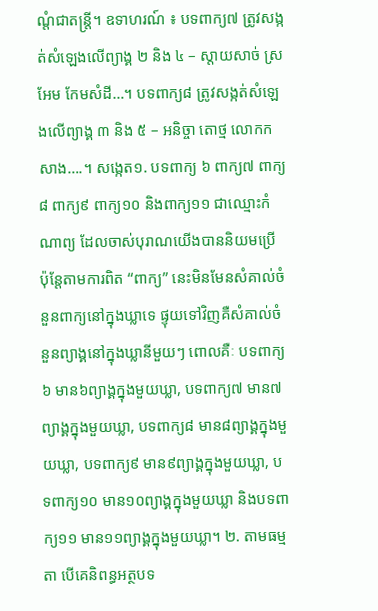ណ្តំជាតន្ត្រី។ ឧទាហរណ៍ ៖ បទពាក្យ៧ ត្រូវសង្កត់សំឡេងលើព្យាង្គ ២ និង ៤ – ស្តាយសាច់ ស្រអែម កែមសំដី…។ បទពាក្យ៨ ត្រូវសង្កត់សំឡេងលើព្យាង្គ ៣ និង ៥ – អនិច្ចា តោថ្ម លោកកសាង….។ សង្កេត១. បទពាក្យ ៦ ពាក្យ៧ ពាក្យ៨ ពាក្យ៩ ពាក្យ១០ និងពាក្យ១១ ជាឈ្មោះកំណាព្យ ដែលចាស់បុរាណយើងបាននិយមប្រើ ប៉ុន្តែតាមការពិត “ពាក្យ” នេះមិនមែនសំគាល់ចំនួនពាក្យនៅក្នុងឃ្លាទេ ផ្ទុយទៅវិញគឺសំគាល់ចំនួនព្យាង្គនៅក្នុងឃ្លានីមួយៗ ពោលគឺៈ បទពាក្យ៦ មាន៦ព្យាង្គក្នុងមួយឃ្លា, បទពាក្យ៧ មាន៧ព្យាង្គក្នុងមួយឃ្លា, បទពាក្យ៨ មាន៨ព្យាង្គក្នុងមួយឃ្លា, បទពាក្យ៩ មាន៩ព្យាង្គក្នុងមួយឃ្លា, បទពាក្យ១០ មាន១០ព្យាង្គក្នុងមួយឃ្លា និងបទពាក្យ១១ មាន១១ព្យាង្គក្នុងមួយឃ្លា។ ២. តាមធម្មតា បើគេនិពន្ធអត្ថបទ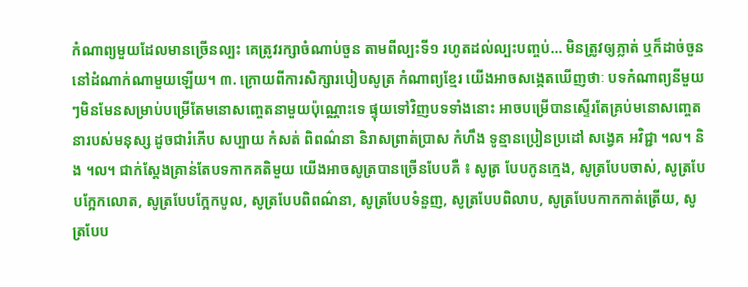កំណាព្យមួយដែលមានច្រើនល្បះ គេត្រូវរក្សាចំណាប់ចួន តាមពីល្បះទី១ រហូតដល់ល្បះបញ្ចប់… មិនត្រូវឲ្យភ្លាត់ ឬក៏ដាច់ចួននៅដំណាក់ណាមួយឡើយ។ ៣. ក្រោយពីការសិក្សារបៀបសូត្រ កំណាព្យខ្មែរ យើងអាចសង្កេតឃើញថាៈ បទកំណាព្យនីមួយៗមិនមែនសម្រាប់បម្រើតែមនោសញ្ចេតនាមួយប៉ុណ្ណោះទេ ផ្ទុយទៅវិញបទទាំងនោះ អាចបម្រើបានស្ទើរតែគ្រប់មនោសញ្ចេតនារបស់មនុស្ស ដូចជារំភើប សប្បាយ កំសត់ ពិពណ៌នា និរាសព្រាត់ប្រាស កំហឹង ទូន្មានប្រៀនប្រដៅ សង្វេគ អវិជ្ជា ។ល។ និង ។ល។ ជាក់ស្តែងគ្រាន់តែបទកាកគតិមួយ យើងអាចសូត្របានច្រើនបែបគឺ ៖ សូត្រ បែបកូនក្មេង, សូត្របែបចាស់, សូត្របែបក្អែកលោត, សូត្របែបក្អែកបូល, សូត្របែបពិពណ៌នា, សូត្របែបទំនួញ, សូត្របែបពិលាប, សូត្របែបកាកកាត់ត្រើយ, សូត្របែប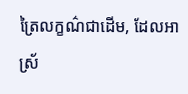ត្រៃលក្ខណ៌ជាដើម, ដែលអាស្រ័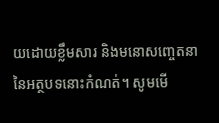យដោយខ្លឹមសារ និងមនោសញ្ចេតនានៃអត្ថបទនោះកំណត់។ សូមមើ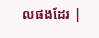លផងដែរ |